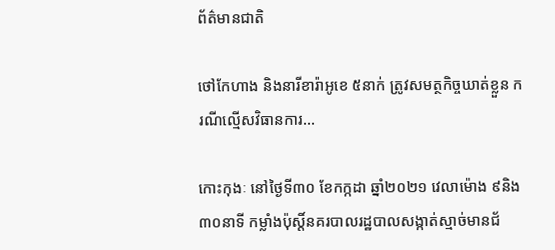ព័ត៌មានជាតិ

ថៅកែហាង និងនារីខារ៉ាអូខេ ៥នាក់ ត្រូវសមត្ថកិច្ចឃាត់ខ្លួន ករណីល្មើសវិធានការ…

កោះកុងៈ នៅថ្ងៃទី៣០ ខែកក្កដា ឆ្នាំ២០២១ វេលាម៉ោង ៩និង៣០នាទី កម្លាំងប៉ុស្តិ៍នគរបាលរដ្ឋបាលសង្កាត់ស្មាច់មានជ័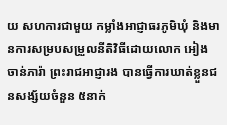យ សហការជាមួយ កម្លាំងអាជ្ញាធរភូមិឃុំ និងមានការសម្របសម្រួលនីតិវិធីដោយលោក អៀង ចាន់ភារ៉ា ព្រះរាជអាជ្ញារង បានធ្វើការឃាត់ខ្លួនជនសង្ស័យចំនួន ៥នាក់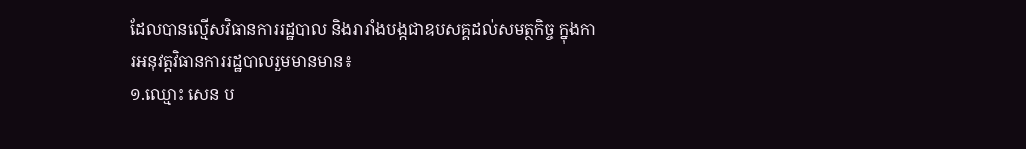ដែលបានល្មើសវិធានការរដ្ឋបាល និងរារាំងបង្កជាឧបសគ្គដល់សមត្ថកិច្ច ក្នុងការអនុវត្តវិធានការរដ្ឋបាលរួមមានមាន៖
១.ឈ្មោះ សេន ប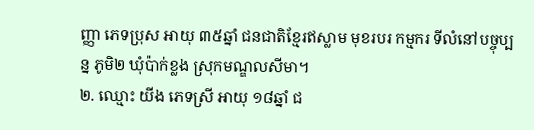ញ្ញា ភេទប្រុស អាយុ ៣៥ឆ្នាំ ជនជាតិខ្មែរឥស្លាម មុខរបរ កម្មករ ទីលំនៅបច្ចុប្បន្ន ភូមិ២ ឃុំប៉ាក់ខ្លង ស្រុកមណ្ឌលសីមា។
២. ឈ្មោះ យីង ភេទស្រី អាយុ ១៨ឆ្នាំ ជ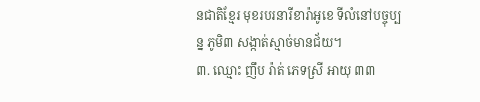នជាតិខ្មែរ មុខរបរនារីខារ៉ាអូខេ ទីលំនៅបច្ចុប្បន្ន ភូមិ៣ សង្កាត់ស្មាច់មានជ័យ។
៣. ឈ្មោះ ញឹប រ៉ាត់ ភេទស្រី អាយុ ៣៣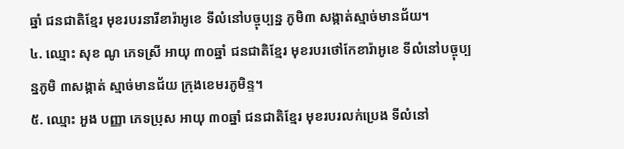ឆ្នាំ ជនជាតិខ្មែរ មុខរបរនារីខារ៉ាអូខេ ទីលំនៅបច្ចុប្បន្ន ភូមិ៣ សង្កាត់ស្មាច់មានជ័យ។
៤. ឈ្មោះ សុខ ណូ ភេទស្រី អាយុ ៣០ឆ្នាំ ជនជាតិខ្មែរ មុខរបរថៅកែខារ៉ាអូខេ ទីលំនៅបច្ចុប្បន្នភូមិ ៣សង្កាត់ ស្មាច់មានជ័យ ក្រុងខេមរភូមិន្ទ។
៥. ឈ្មោះ អួង បញ្ញា ភេទប្រុស អាយុ ៣០ឆ្នាំ ជនជាតិខ្មែរ មុខរបរលក់ប្រេង ទីលំនៅ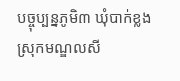បច្ចុប្បន្នភូមិ៣ ឃុំបាក់ខ្លង ស្រុកមណ្ឌលសី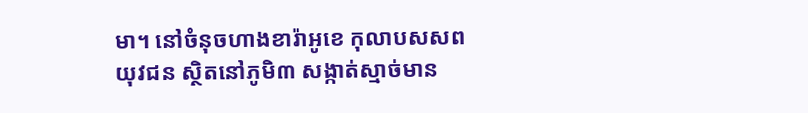មា។ នៅចំនុចហាងខារ៉ាអូខេ កុលាបសសពយុវជន ស្ថិតនៅភូមិ៣ សង្កាត់ស្មាច់មាន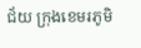ជ័យ ក្រុងខេមរភូមិ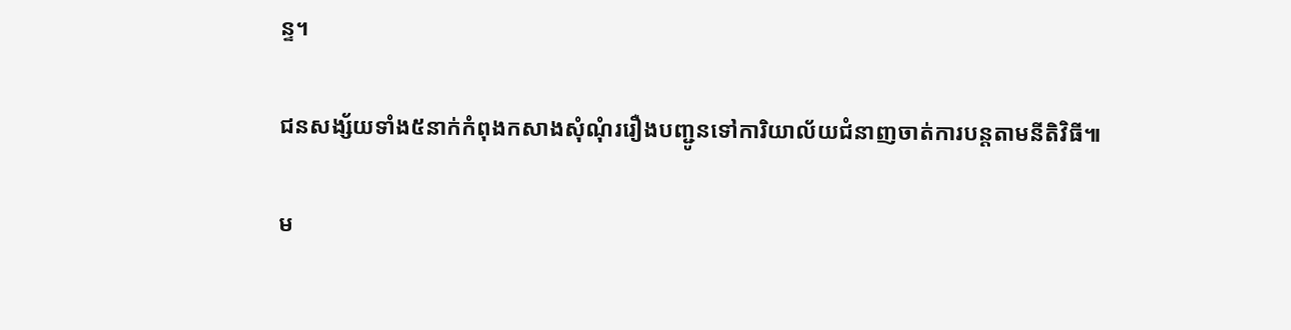ន្ទ។

ជនសង្ស័យទាំង៥នាក់កំពុងកសាងសុំណុំររឿងបញ្ជូនទៅការិយាល័យជំនាញចាត់ការបន្តតាមនីតិវិធី៕

ម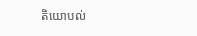តិយោបល់